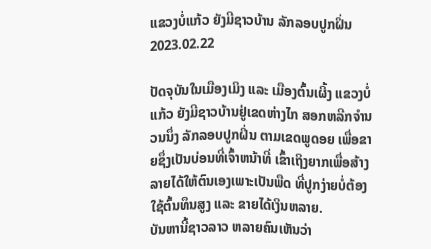ແຂວງບໍ່ແກ້ວ ຍັງມີຊາວບ້ານ ລັກລອບປູກຝິ່ນ
2023.02.22

ປັດຈຸບັນໃນເມືອງເມິງ ແລະ ເມືອງຕົ້ນເຜິ້ງ ແຂວງບໍ່ແກ້ວ ຍັງມີຊາວບ້ານຢູ່ເຂດຫ່າງໄກ ສອກຫລີກຈຳນວນນຶ່ງ ລັກລອບປູກຝິ່ນ ຕາມເຂດພູດອຍ ເພື່ອຂາຍຊຶ່ງເປັນບ່ອນທີ່ເຈົ້າຫນ້າທີ່ ເຂົ້າເຖິງຍາກເພື່ອສ້າງລາຍໄດ້ໃຫ້ຕົນເອງເພາະເປັນພືດ ທີ່ປູກງ່າຍບໍ່ຕ້ອງໃຊ້ຕົ້ນທຶນສູງ ແລະ ຂາຍໄດ້ເງິນຫລາຍ.
ບັນຫານີ້ຊາວລາວ ຫລາຍຄົນເຫັນວ່າ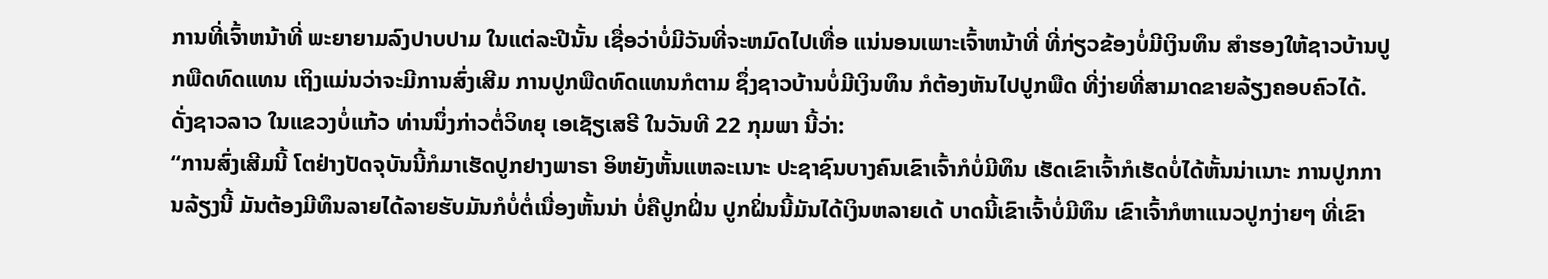ການທີ່ເຈົ້າຫນ້າທີ່ ພະຍາຍາມລົງປາບປາມ ໃນແຕ່ລະປີນັ້ນ ເຊື່ອວ່າບໍ່ມີວັນທີ່ຈະຫມົດໄປເທື່ອ ແນ່ນອນເພາະເຈົ້າຫນ້າທີ່ ທີ່ກ່ຽວຂ້ອງບໍ່ມີເງິນທຶນ ສຳຮອງໃຫ້ຊາວບ້ານປູກພືດທົດແທນ ເຖິງແມ່ນວ່າຈະມີການສົ່ງເສີມ ການປູກພືດທົດແທນກໍຕາມ ຊຶ່ງຊາວບ້ານບໍ່ມີເງິນທຶນ ກໍຕ້ອງຫັນໄປປູກພືດ ທີ່ງ່າຍທີ່ສາມາດຂາຍລ້ຽງຄອບຄົວໄດ້.
ດັ່ງຊາວລາວ ໃນແຂວງບໍ່ແກ້ວ ທ່ານນຶ່ງກ່າວຕໍ່ວິທຍຸ ເອເຊັຽເສຣີ ໃນວັນທີ 22 ກຸມພາ ນີ້ວ່າ:
“ການສົ່ງເສີມນີ້ ໂຕຢ່າງປັດຈຸບັນນີ້ກໍມາເຮັດປູກຢາງພາຣາ ອິຫຍັງຫັ້ນແຫລະເນາະ ປະຊາຊົນບາງຄົນເຂົາເຈົ້າກໍບໍ່ມີທຶນ ເຮັດເຂົາເຈົ້າກໍເຮັດບໍ່ໄດ້ຫັ້ນນ່າເນາະ ການປູກການລ້ຽງນີ້ ມັນຕ້ອງມີທຶນລາຍໄດ້ລາຍຮັບມັນກໍບໍ່ຕໍ່ເນື່ອງຫັ້ນນ່າ ບໍ່ຄືປູກຝິ່ນ ປູກຝິ່ນນີ້ມັນໄດ້ເງິນຫລາຍເດ້ ບາດນີ້ເຂົາເຈົ້າບໍ່ມີທຶນ ເຂົາເຈົ້າກໍຫາແນວປູກງ່າຍໆ ທີ່ເຂົາ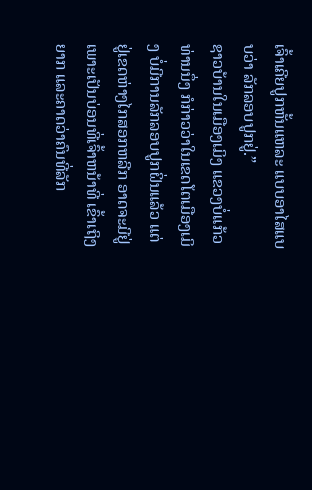ເຈົ້າເຄີຍປູກຫັ້ນແຫລະ ແບບອາໄສແບບວ່າ ລັກລອບປູກຢູ່.”
ຊາວບ້ານໃນເມືອງເມິງ ແຂວງບໍ່ແກ້ວທ່ານນຶ່ງ ກໍກ່າວວ່າໃນເຂດໂຕເມືອງເມິງ ບໍ່ມີການລັກລອບປູກຝິ່ນແລ້ວ ແຕ່ຢູ່ເຂດຫ່າງໄກສອກຫລີກ ອາດຈະມີຢູ່ເພາະເປັນບ່ອນທີ່ເຈົ້າຫນ້າທີ່ ເຂົ້າເຖິງຍາກ ແລະຄາດວ່າຄົນທີ່ລັກ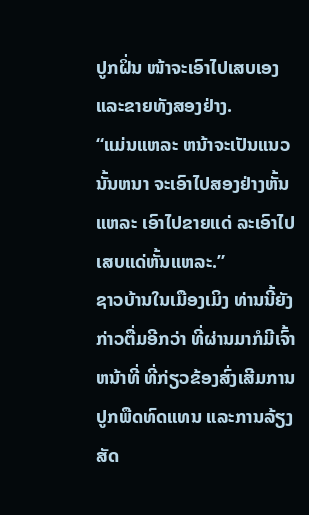ປູກຝິ່ນ ໜ້າຈະເອົາໄປເສບເອງ ແລະຂາຍທັງສອງຢ່າງ.
“ແມ່ນແຫລະ ຫນ້າຈະເປັນແນວນັ້ນຫນາ ຈະເອົາໄປສອງຢ່າງຫັ້ນແຫລະ ເອົາໄປຂາຍແດ່ ລະເອົາໄປເສບແດ່ຫັ້ນແຫລະ.”
ຊາວບ້ານໃນເມືອງເມິງ ທ່ານນີ້ຍັງກ່າວຕື່ມອີກວ່າ ທີ່ຜ່ານມາກໍມີເຈົ້າຫນ້າທີ່ ທີ່ກ່ຽວຂ້ອງສົ່ງເສີມການປູກພືດທົດແທນ ແລະການລ້ຽງສັດ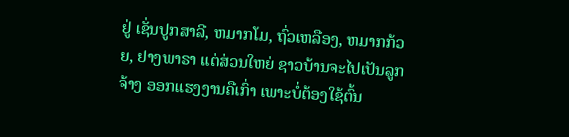ຢູ່ ເຊັ່ນປູກສາລີ, ຫມາກໂມ, ຖົ່ວເຫລືອງ, ຫມາກກ້ວຍ, ຢາງພາຣາ ແຕ່ສ່ວນໃຫຍ່ ຊາວບ້ານຈະໄປເປັນລູກຈ້າງ ອອກແຮງງານຄືເກົ່າ ເພາະບໍ່ຕ້ອງໃຊ້ຕົ້ນ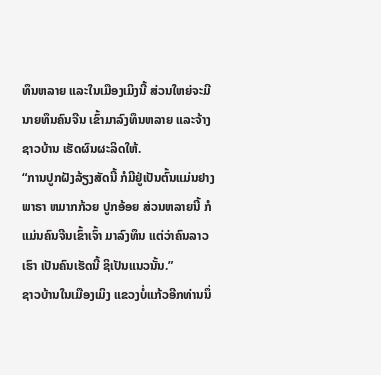ທຶນຫລາຍ ແລະໃນເມືອງເມິງນີ້ ສ່ວນໃຫຍ່ຈະມີນາຍທຶນຄົນຈີນ ເຂົ້າມາລົງທຶນຫລາຍ ແລະຈ້າງຊາວບ້ານ ເຮັດຜົນຜະລິດໃຫ້.
“ການປູກຝັງລ້ຽງສັດນີ້ ກໍມີຢູ່ເປັນຕົ້ນແມ່ນຢາງພາຣາ ຫມາກກ້ວຍ ປູກອ້ອຍ ສ່ວນຫລາຍນີ້ ກໍແມ່ນຄົນຈີນເຂົ້າເຈົ້າ ມາລົງທຶນ ແຕ່ວ່າຄົນລາວເຮົາ ເປັນຄົນເຮັດນີ້ ຊິເປັນແນວນັ້ນ.”
ຊາວບ້ານໃນເມືອງເມິງ ແຂວງບໍ່ແກ້ວອີກທ່ານນຶ່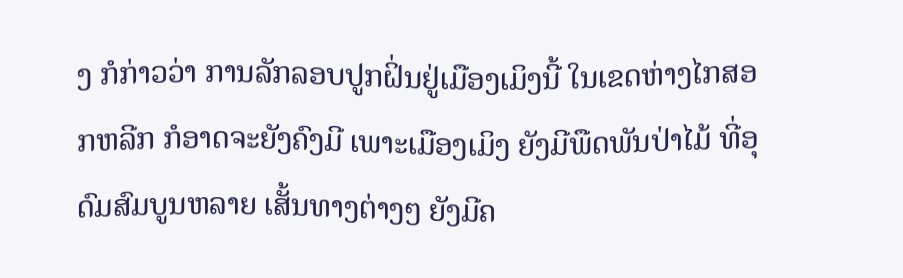ງ ກໍກ່າວວ່າ ການລັກລອບປູກຝິ່ນຢູ່ເມືອງເມິງນີ້ ໃນເຂດຫ່າງໄກສອກຫລີກ ກໍອາດຈະຍັງຄົງມີ ເພາະເມືອງເມິງ ຍັງມີພືດພັນປ່າໄມ້ ທີ່ອຸດົມສົມບູນຫລາຍ ເສັ້ນທາງຕ່າງໆ ຍັງມີຄ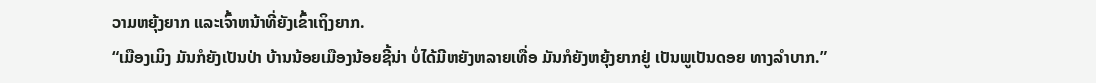ວາມຫຍຸ້ງຍາກ ແລະເຈົ້າຫນ້າທີ່ຍັງເຂົ້າເຖິງຍາກ.
“ເມືອງເມິງ ມັນກໍຍັງເປັນປ່າ ບ້ານນ້ອຍເມືອງນ້ອຍຊີ້ນ່າ ບໍ່ໄດ້ມີຫຍັງຫລາຍເທື່ອ ມັນກໍຍັງຫຍຸ້ງຍາກຢູ່ ເປັນພູເປັນດອຍ ທາງລຳບາກ.”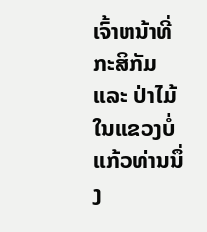ເຈົ້າຫນ້າທີ່ກະສິກັມ ແລະ ປ່າໄມ້ ໃນແຂວງບໍ່ແກ້ວທ່ານນຶ່ງ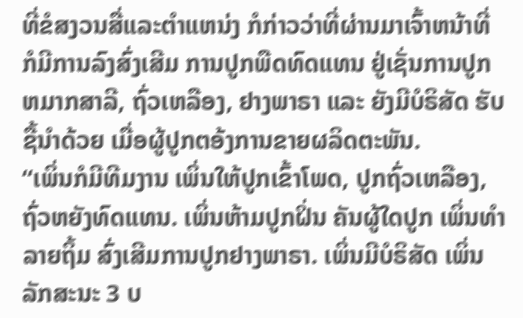ທີ່ຂໍສງວນສື່ແລະຕຳແຫນ່ງ ກໍກ່າວວ່າທີ່ຜ່ານມາເຈົ້າຫນ້າທີ່ ກໍມີການລົງສົ່ງເສີມ ການປູກພືດທົດແທນ ຢູ່ເຊັ່ນການປູກຫມາກສາລີ, ຖົ່ວເຫລືອງ, ຢາງພາຣາ ແລະ ຍັງມີບໍຣິສັດ ຮັບຊື້ນຳດ້ວຍ ເມື່ອຜູ້ປູກຕອ້ງການຂາຍຜລິດຕະພັນ.
“ເພິ່ນກໍມີທີມງານ ເພິ່ນໃຫ້ປູກເຂົ້າໂພດ, ປູກຖົ່ວເຫລືອງ, ຖົ່ວຫຍັງທົດແທນ. ເພິ່ນຫ້າມປູກຝິ່ນ ຄັນຜູ້ໃດປູກ ເພິ່ນທຳລາຍຖິ້ມ ສົ່ງເສີມການປູກຢາງພາຣາ. ເພິ່ນມີບໍຣິສັດ ເພິ່ນລັກສະນະ 3 ບ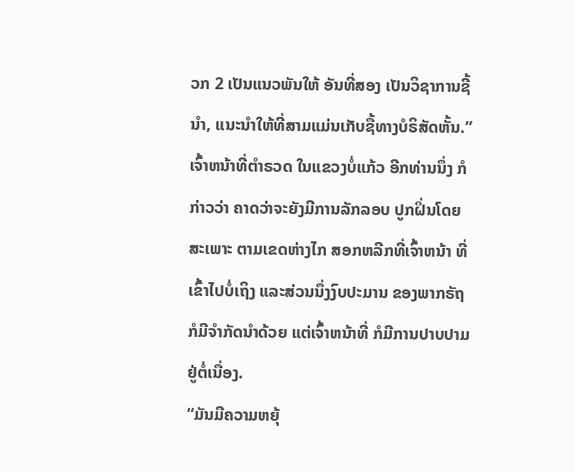ວກ 2 ເປັນແນວພັນໃຫ້ ອັນທີ່ສອງ ເປັນວິຊາການຊີ້ນຳ, ແນະນຳໃຫ້ທີ່ສາມແມ່ນເກັບຊື້ທາງບໍຣິສັດຫັ້ນ.”
ເຈົ້າຫນ້າທີ່ຕຳຣວດ ໃນແຂວງບໍ່ແກ້ວ ອີກທ່ານນຶ່ງ ກໍກ່າວວ່າ ຄາດວ່າຈະຍັງມີການລັກລອບ ປູກຝິ່ນໂດຍສະເພາະ ຕາມເຂດຫ່າງໄກ ສອກຫລີກທີ່ເຈົ້າຫນ້າ ທີ່ເຂົ້າໄປບໍ່ເຖິງ ແລະສ່ວນນຶ່ງງົບປະມານ ຂອງພາກຣັຖ ກໍມີຈຳກັດນຳດ້ວຍ ແຕ່ເຈົ້າຫນ້າທີ່ ກໍມີການປາບປາມ ຢູ່ຕໍ່ເນື່ອງ.
“ມັນມີຄວາມຫຍຸ້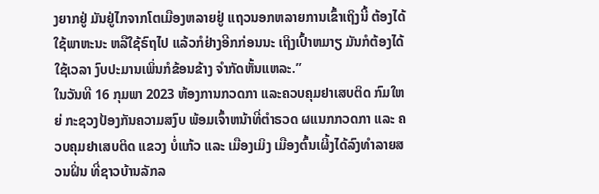ງຍາກຢູ່ ມັນຢູ່ໄກຈາກໂຕເມືອງຫລາຍຢູ່ ແຖວນອກຫລາຍການເຂົ້າເຖິງນີ້ ຕ້ອງໄດ້ໃຊ້ພາຫະນະ ຫລືໃຊ້ຣົຖໄປ ແລ້ວກໍຢ່າງອີກກ່ອນນະ ເຖິງເປົ້າຫມາຽ ມັນກໍຕ້ອງໄດ້ໃຊ້ເວລາ ງົບປະມານເພິ່ນກໍຂ້ອນຂ້າງ ຈຳກັດຫັ້ນແຫລະ.”
ໃນວັນທີ 16 ກຸມພາ 2023 ຫ້ອງການກວດກາ ແລະຄວບຄຸມຢາເສບຕິດ ກົມໃຫຍ່ ກະຊວງປ້ອງກັນຄວາມສງົບ ພ້ອມເຈົ້າຫນ້າທີ່ຕຳຣວດ ຜແນກກວດກາ ແລະ ຄວບຄຸມຢາເສບຕິດ ແຂວງ ບໍ່ແກ້ວ ແລະ ເມືອງເມິງ ເມືອງຕົ້ນເຜິ້ງໄດ້ລົງທຳລາຍສວນຝິ່ນ ທີ່ຊາວບ້ານລັກລ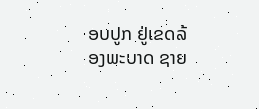ອບປູກ ຢູ່ເຂດລ້ອງພະບາດ ຊາຍ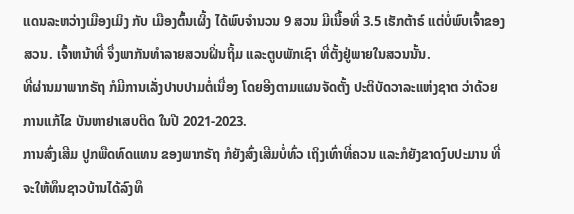ແດນລະຫວ່າງເມືອງເມິງ ກັບ ເມືອງຕົ້ນເຜິ້ງ ໄດ້ພົບຈຳນວນ 9 ສວນ ມີເນື້ອທີ່ 3.5 ເຮັກຕ້າຣ໌ ແຕ່ບໍ່ພົບເຈົ້າຂອງສວນ. ເຈົ້າຫນ້າທີ່ ຈຶ່ງພາກັນທໍາລາຍສວນຝິ່ນຖິ້ມ ແລະຕູບພັກເຊົາ ທີ່ຕັ້ງຢູ່ພາຍໃນສວນນັ້ນ.
ທີ່ຜ່ານມາພາກຣັຖ ກໍມີການເລັ່ງປາບປາມຕໍ່ເນື່ອງ ໂດຍອີງຕາມແຜນຈັດຕັ້ງ ປະຕິບັດວາລະແຫ່ງຊາຕ ວ່າດ້ວຍການແກ້ໄຂ ບັນຫາຢາເສບຕິດ ໃນປີ 2021-2023.
ການສົ່ງເສີມ ປູກພືດທົດແທນ ຂອງພາກຣັຖ ກໍຍັງສົ່ງເສີມບໍ່ທົ່ວ ເຖິງເທົ່າທີ່ຄວນ ແລະກໍຍັງຂາດງົບປະມານ ທີ່ຈະໃຫ້ທຶນຊາວບ້ານໄດ້ລົງທຶ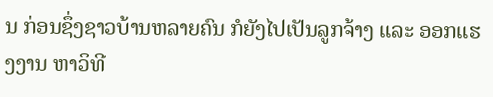ນ ກ່ອນຊຶ່ງຊາວບ້ານຫລາຍຄົນ ກໍຍັງໄປເປັນລູກຈ້າງ ແລະ ອອກແຮງງານ ຫາວິທີ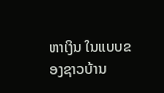ຫາເງິນ ໃນແບບຂອງຊາວບ້ານ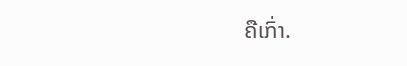ຄືເກົ່າ.